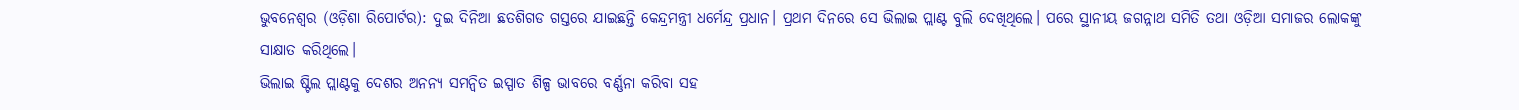ଭୁବନେଶ୍ୱର (ଓଡ଼ିଶା ରିପୋର୍ଟର): ଦୁଇ ଦିନିଆ ଛତଶିଗଡ ଗସ୍ତରେ ଯାଇଛନ୍ତି କେନ୍ଦ୍ରମନ୍ତ୍ରୀ ଧର୍ମେନ୍ଦ୍ର ପ୍ରଧାନ। ପ୍ରଥମ ଦିନରେ ସେ ଭିଲାଇ ପ୍ଲାଣ୍ଟ ବୁଲି ଦେଖିଥିଲେ। ପରେ ସ୍ଥାନୀୟ ଜଗନ୍ନାଥ ସମିତି ତଥା ଓଡ଼ିଆ ସମାଜର ଲୋକଙ୍କୁ ସାକ୍ଷାତ କରିଥିଲେ।
ଭିଲାଇ ଷ୍ଟିଲ ପ୍ଲାଣ୍ଟକୁ ଦେଶର ଅନନ୍ୟ ସମନ୍ୱିତ ଇସ୍ପାତ ଶିଳ୍ପ ଭାବରେ ବର୍ଣ୍ଣନା କରିବା ସହ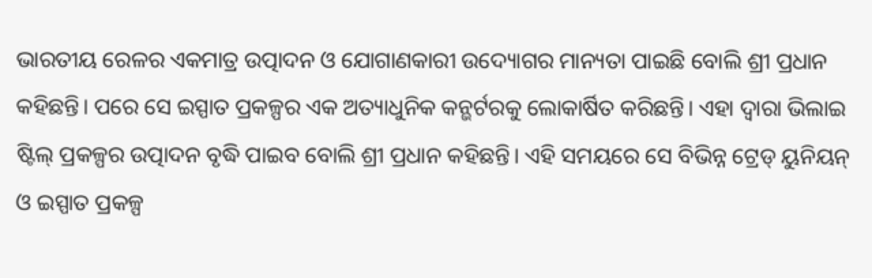ଭାରତୀୟ ରେଳର ଏକମାତ୍ର ଉତ୍ପାଦନ ଓ ଯୋଗାଣକାରୀ ଉଦ୍ୟୋଗର ମାନ୍ୟତା ପାଇଛି ବୋଲି ଶ୍ରୀ ପ୍ରଧାନ କହିଛନ୍ତି। ପରେ ସେ ଇସ୍ପାତ ପ୍ରକଳ୍ପର ଏକ ଅତ୍ୟାଧୁନିକ କନ୍ଭର୍ଟରକୁ ଲୋକାର୍ଷିତ କରିଛନ୍ତି। ଏହା ଦ୍ୱାରା ଭିଲାଇ ଷ୍ଟିଲ୍ ପ୍ରକଳ୍ପର ଉତ୍ପାଦନ ବୃଦ୍ଧି ପାଇବ ବୋଲି ଶ୍ରୀ ପ୍ରଧାନ କହିଛନ୍ତି। ଏହି ସମୟରେ ସେ ବିଭିନ୍ନ ଟ୍ରେଡ୍ ୟୁନିୟନ୍ ଓ ଇସ୍ପାତ ପ୍ରକଳ୍ପ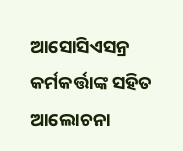ଆସୋସିଏସନ୍ର କର୍ମକର୍ତ୍ତାଙ୍କ ସହିତ ଆଲୋଚନା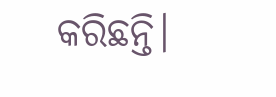କରିଛନ୍ତି।